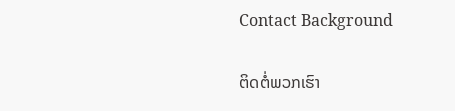Contact Background

ຕິດຕໍ່ພວກເຮົາ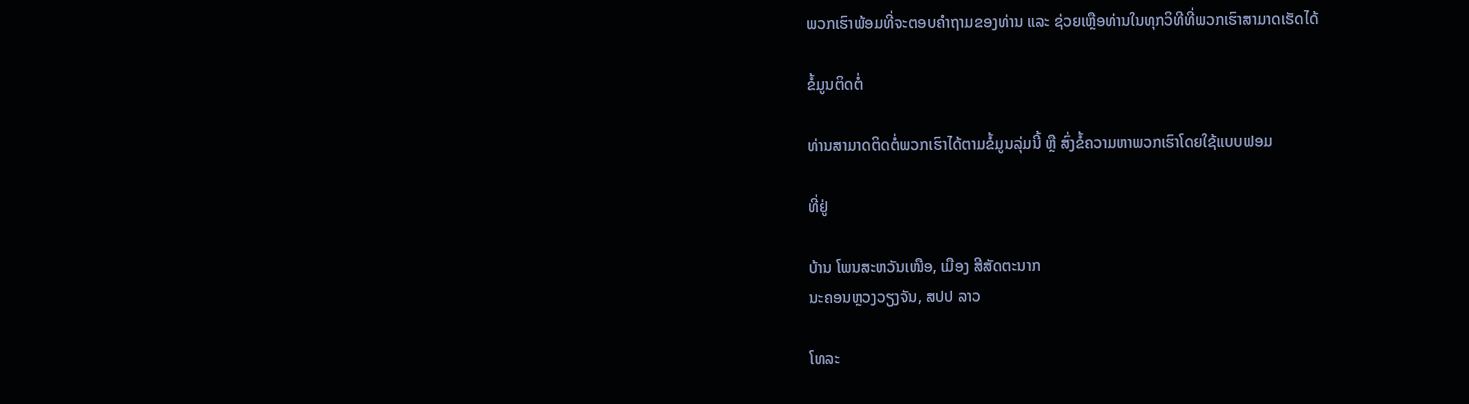ພວກເຮົາພ້ອມທີ່ຈະຕອບຄຳຖາມຂອງທ່ານ ແລະ ຊ່ວຍເຫຼືອທ່ານໃນທຸກວິທີທີ່ພວກເຮົາສາມາດເຮັດໄດ້

ຂໍ້ມູນຕິດຕໍ່

ທ່ານສາມາດຕິດຕໍ່ພວກເຮົາໄດ້ຕາມຂໍ້ມູນລຸ່ມນີ້ ຫຼື ສົ່ງຂໍ້ຄວາມຫາພວກເຮົາໂດຍໃຊ້ແບບຟອມ

ທີ່ຢູ່

ບ້ານ ໂພນສະຫວັນເໜືອ, ເມືອງ ສີສັດຕະນາກ
ນະຄອນຫຼວງວຽງຈັນ, ສປປ ລາວ

ໂທລະ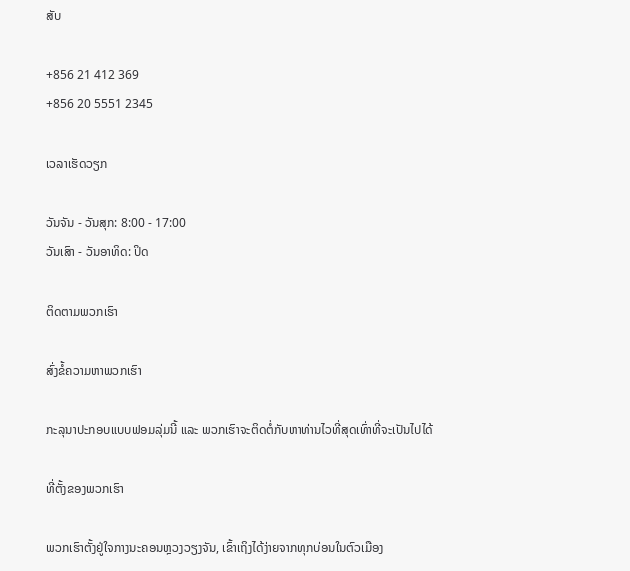ສັບ

+856 21 412 369
+856 20 5551 2345

ເວລາເຮັດວຽກ

ວັນຈັນ - ວັນສຸກ: 8:00 - 17:00
ວັນເສົາ - ວັນອາທິດ: ປິດ

ຕິດຕາມພວກເຮົາ

ສົ່ງຂໍ້ຄວາມຫາພວກເຮົາ

ກະລຸນາປະກອບແບບຟອມລຸ່ມນີ້ ແລະ ພວກເຮົາຈະຕິດຕໍ່ກັບຫາທ່ານໄວທີ່ສຸດເທົ່າທີ່ຈະເປັນໄປໄດ້

ທີ່ຕັ້ງຂອງພວກເຮົາ

ພວກເຮົາຕັ້ງຢູ່ໃຈກາງນະຄອນຫຼວງວຽງຈັນ, ເຂົ້າເຖິງໄດ້ງ່າຍຈາກທຸກບ່ອນໃນຕົວເມືອງ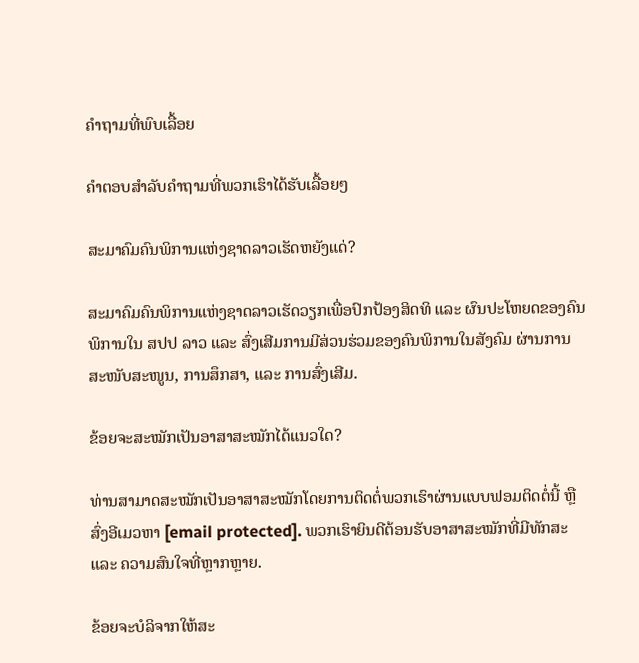ຄຳຖາມທີ່ພົບເລື້ອຍ

ຄຳຕອບສຳລັບຄຳຖາມທີ່ພວກເຮົາໄດ້ຮັບເລື້ອຍໆ

ສະມາຄົມຄົນພິການແຫ່ງຊາດລາວເຮັດຫຍັງແດ່?

ສະມາຄົມຄົນພິການແຫ່ງຊາດລາວເຮັດວຽກເພື່ອປົກປ້ອງສິດທິ ແລະ ຜົນປະໂຫຍດຂອງຄົນພິການໃນ ສປປ ລາວ ແລະ ສົ່ງເສີມການມີສ່ວນຮ່ວມຂອງຄົນພິການໃນສັງຄົມ ຜ່ານການສະໜັບສະໜູນ, ການສຶກສາ, ແລະ ການສົ່ງເສີມ.

ຂ້ອຍຈະສະໝັກເປັນອາສາສະໝັກໄດ້ແນວໃດ?

ທ່ານສາມາດສະໝັກເປັນອາສາສະໝັກໂດຍການຕິດຕໍ່ພວກເຮົາຜ່ານແບບຟອມຕິດຕໍ່ນີ້ ຫຼື ສົ່ງອີເມວຫາ [email protected]. ພວກເຮົາຍິນດີຕ້ອນຮັບອາສາສະໝັກທີ່ມີທັກສະ ແລະ ຄວາມສົນໃຈທີ່ຫຼາກຫຼາຍ.

ຂ້ອຍຈະບໍລິຈາກໃຫ້ສະ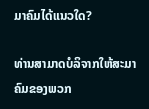ມາຄົມໄດ້ແນວໃດ?

ທ່ານສາມາດບໍລິຈາກໃຫ້ສະມາຄົມຂອງພວກ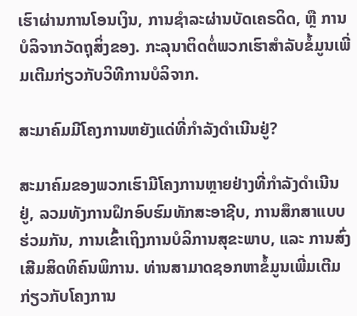ເຮົາຜ່ານການໂອນເງິນ, ການຊຳລະຜ່ານບັດເຄຣດິດ, ຫຼື ການບໍລິຈາກວັດຖຸສິ່ງຂອງ. ກະລຸນາຕິດຕໍ່ພວກເຮົາສຳລັບຂໍ້ມູນເພີ່ມເຕີມກ່ຽວກັບວິທີການບໍລິຈາກ.

ສະມາຄົມມີໂຄງການຫຍັງແດ່ທີ່ກຳລັງດຳເນີນຢູ່?

ສະມາຄົມຂອງພວກເຮົາມີໂຄງການຫຼາຍຢ່າງທີ່ກຳລັງດຳເນີນຢູ່, ລວມທັງການຝຶກອົບຮົມທັກສະອາຊີບ, ການສຶກສາແບບຮ່ວມກັນ, ການເຂົ້າເຖິງການບໍລິການສຸຂະພາບ, ແລະ ການສົ່ງເສີມສິດທິຄົນພິການ. ທ່ານສາມາດຊອກຫາຂໍ້ມູນເພີ່ມເຕີມກ່ຽວກັບໂຄງການ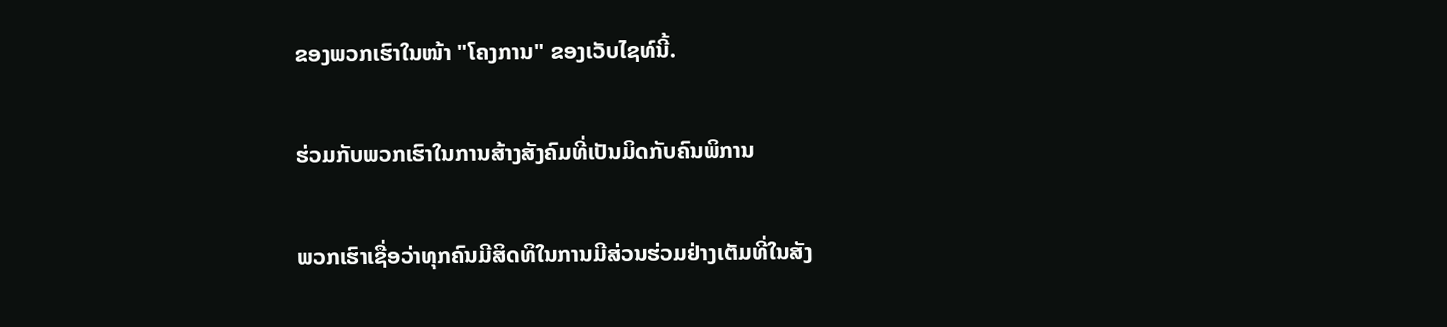ຂອງພວກເຮົາໃນໜ້າ "ໂຄງການ" ຂອງເວັບໄຊທ໌ນີ້.

ຮ່ວມກັບພວກເຮົາໃນການສ້າງສັງຄົມທີ່ເປັນມິດກັບຄົນພິການ

ພວກເຮົາເຊື່ອວ່າທຸກຄົນມີສິດທິໃນການມີສ່ວນຮ່ວມຢ່າງເຕັມທີ່ໃນສັງ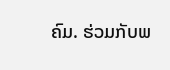ຄົມ. ຮ່ວມກັບພ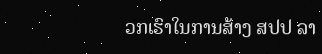ວກເຮົາໃນການສ້າງ ສປປ ລາ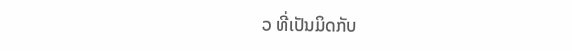ວ ທີ່ເປັນມິດກັບ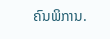ຄົນພິການ.